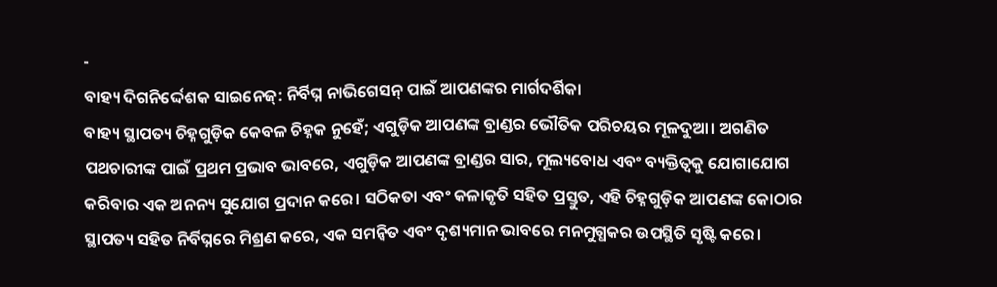-
ବାହ୍ୟ ଦିଗନିର୍ଦ୍ଦେଶକ ସାଇନେଜ୍: ନିର୍ବିଘ୍ନ ନାଭିଗେସନ୍ ପାଇଁ ଆପଣଙ୍କର ମାର୍ଗଦର୍ଶିକା
ବାହ୍ୟ ସ୍ଥାପତ୍ୟ ଚିହ୍ନଗୁଡ଼ିକ କେବଳ ଚିହ୍ନକ ନୁହେଁ; ଏଗୁଡ଼ିକ ଆପଣଙ୍କ ବ୍ରାଣ୍ଡର ଭୌତିକ ପରିଚୟର ମୂଳଦୁଆ। ଅଗଣିତ ପଥଚାରୀଙ୍କ ପାଇଁ ପ୍ରଥମ ପ୍ରଭାବ ଭାବରେ, ଏଗୁଡ଼ିକ ଆପଣଙ୍କ ବ୍ରାଣ୍ଡର ସାର, ମୂଲ୍ୟବୋଧ ଏବଂ ବ୍ୟକ୍ତିତ୍ୱକୁ ଯୋଗାଯୋଗ କରିବାର ଏକ ଅନନ୍ୟ ସୁଯୋଗ ପ୍ରଦାନ କରେ। ସଠିକତା ଏବଂ କଳାକୃତି ସହିତ ପ୍ରସ୍ତୁତ, ଏହି ଚିହ୍ନଗୁଡ଼ିକ ଆପଣଙ୍କ କୋଠାର ସ୍ଥାପତ୍ୟ ସହିତ ନିର୍ବିଘ୍ନରେ ମିଶ୍ରଣ କରେ, ଏକ ସମନ୍ୱିତ ଏବଂ ଦୃଶ୍ୟମାନ ଭାବରେ ମନମୁଗ୍ଧକର ଉପସ୍ଥିତି ସୃଷ୍ଟି କରେ।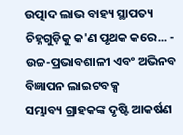ଉତ୍ପାଦ ଲାଭ ବାହ୍ୟ ସ୍ଥାପତ୍ୟ ଚିହ୍ନଗୁଡ଼ିକୁ କ'ଣ ପୃଥକ କରେ... -
ଉଚ୍ଚ-ପ୍ରଭାବଶାଳୀ ଏବଂ ଅଭିନବ ବିଜ୍ଞାପନ ଲାଇଟବକ୍ସ
ସମ୍ଭାବ୍ୟ ଗ୍ରାହକଙ୍କ ଦୃଷ୍ଟି ଆକର୍ଷଣ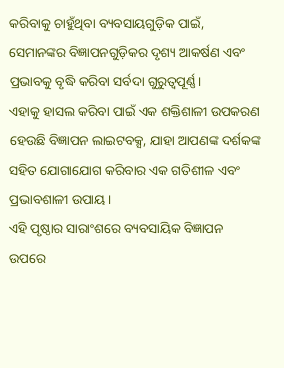କରିବାକୁ ଚାହୁଁଥିବା ବ୍ୟବସାୟଗୁଡ଼ିକ ପାଇଁ, ସେମାନଙ୍କର ବିଜ୍ଞାପନଗୁଡ଼ିକର ଦୃଶ୍ୟ ଆକର୍ଷଣ ଏବଂ ପ୍ରଭାବକୁ ବୃଦ୍ଧି କରିବା ସର୍ବଦା ଗୁରୁତ୍ୱପୂର୍ଣ୍ଣ।
ଏହାକୁ ହାସଲ କରିବା ପାଇଁ ଏକ ଶକ୍ତିଶାଳୀ ଉପକରଣ ହେଉଛି ବିଜ୍ଞାପନ ଲାଇଟବକ୍ସ, ଯାହା ଆପଣଙ୍କ ଦର୍ଶକଙ୍କ ସହିତ ଯୋଗାଯୋଗ କରିବାର ଏକ ଗତିଶୀଳ ଏବଂ ପ୍ରଭାବଶାଳୀ ଉପାୟ।
ଏହି ପୃଷ୍ଠାର ସାରାଂଶରେ ବ୍ୟବସାୟିକ ବିଜ୍ଞାପନ ଉପରେ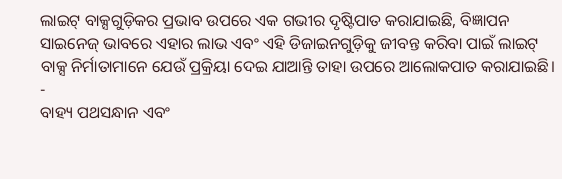ଲାଇଟ୍ ବାକ୍ସଗୁଡ଼ିକର ପ୍ରଭାବ ଉପରେ ଏକ ଗଭୀର ଦୃଷ୍ଟିପାତ କରାଯାଇଛି, ବିଜ୍ଞାପନ ସାଇନେଜ୍ ଭାବରେ ଏହାର ଲାଭ ଏବଂ ଏହି ଡିଜାଇନଗୁଡ଼ିକୁ ଜୀବନ୍ତ କରିବା ପାଇଁ ଲାଇଟ୍ ବାକ୍ସ ନିର୍ମାତାମାନେ ଯେଉଁ ପ୍ରକ୍ରିୟା ଦେଇ ଯାଆନ୍ତି ତାହା ଉପରେ ଆଲୋକପାତ କରାଯାଇଛି। -
ବାହ୍ୟ ପଥସନ୍ଧାନ ଏବଂ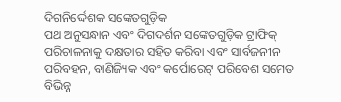ଦିଗନିର୍ଦ୍ଦେଶକ ସଙ୍କେତଗୁଡ଼ିକ
ପଥ ଅନୁସନ୍ଧାନ ଏବଂ ଦିଗଦର୍ଶନ ସଙ୍କେତଗୁଡ଼ିକ ଟ୍ରାଫିକ୍ ପରିଚାଳନାକୁ ଦକ୍ଷତାର ସହିତ କରିବା ଏବଂ ସାର୍ବଜନୀନ ପରିବହନ, ବାଣିଜ୍ୟିକ ଏବଂ କର୍ପୋରେଟ୍ ପରିବେଶ ସମେତ ବିଭିନ୍ନ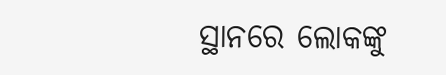ସ୍ଥାନରେ ଲୋକଙ୍କୁ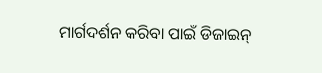ମାର୍ଗଦର୍ଶନ କରିବା ପାଇଁ ଡିଜାଇନ୍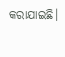କରାଯାଇଛି।